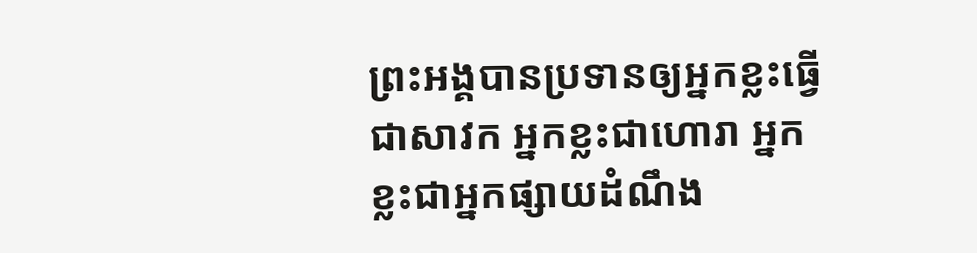ព្រះអង្គបានប្រទានឲ្យអ្នកខ្លះធ្វើជាសាវក អ្នកខ្លះជាហោរា អ្នកខ្លះជាអ្នកផ្សាយដំណឹង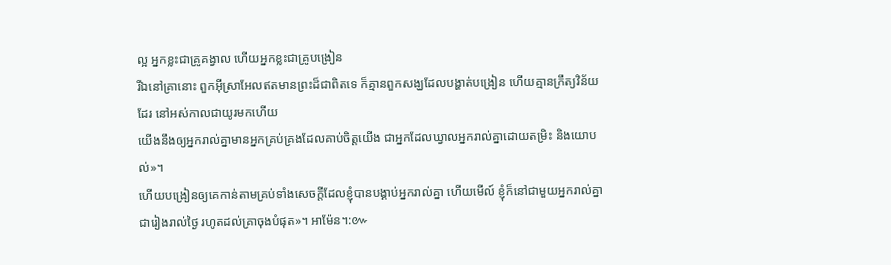ល្អ អ្នកខ្លះជាគ្រូគង្វាល ហើយអ្នកខ្លះជាគ្រូបង្រៀន
រីឯនៅគ្រានោះ ពួកអ៊ីស្រាអែលឥតមានព្រះដ៏ជាពិតទេ ក៏គ្មានពួកសង្ឃដែលបង្ហាត់បង្រៀន ហើយគ្មានក្រឹត្យវិន័យដែរ នៅអស់កាលជាយូរមកហើយ
យើងនឹងឲ្យអ្នករាល់គ្នាមានអ្នកគ្រប់គ្រងដែលគាប់ចិត្តយើង ជាអ្នកដែលឃ្វាលអ្នករាល់គ្នាដោយតម្រិះ និងយោបល់»។
ហើយបង្រៀនឲ្យគេកាន់តាមគ្រប់ទាំងសេចក្តីដែលខ្ញុំបានបង្គាប់អ្នករាល់គ្នា ហើយមើល៍ ខ្ញុំក៏នៅជាមួយអ្នករាល់គ្នាជារៀងរាល់ថ្ងៃ រហូតដល់គ្រាចុងបំផុត»។ អាម៉ែន។:៚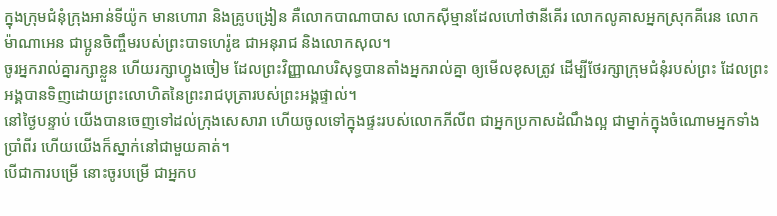ក្នុងក្រុមជំនុំក្រុងអាន់ទីយ៉ូក មានហោរា និងគ្រូបង្រៀន គឺលោកបាណាបាស លោកស៊ីម្មានដែលហៅថានីគើរ លោកលូគាសអ្នកស្រុកគីរេន លោកម៉ាណាអេន ជាប្អូនចិញ្ចឹមរបស់ព្រះបាទហេរ៉ូឌ ជាអនុរាជ និងលោកសុល។
ចូរអ្នករាល់គ្នារក្សាខ្លួន ហើយរក្សាហ្វូងចៀម ដែលព្រះវិញ្ញាណបរិសុទ្ធបានតាំងអ្នករាល់គ្នា ឲ្យមើលខុសត្រូវ ដើម្បីថែរក្សាក្រុមជំនុំរបស់ព្រះ ដែលព្រះអង្គបានទិញដោយព្រះលោហិតនៃព្រះរាជបុត្រារបស់ព្រះអង្គផ្ទាល់។
នៅថ្ងៃបន្ទាប់ យើងបានចេញទៅដល់ក្រុងសេសារា ហើយចូលទៅក្នុងផ្ទះរបស់លោកភីលីព ជាអ្នកប្រកាសដំណឹងល្អ ជាម្នាក់ក្នុងចំណោមអ្នកទាំងប្រាំពីរ ហើយយើងក៏ស្នាក់នៅជាមួយគាត់។
បើជាការបម្រើ នោះចូរបម្រើ ជាអ្នកប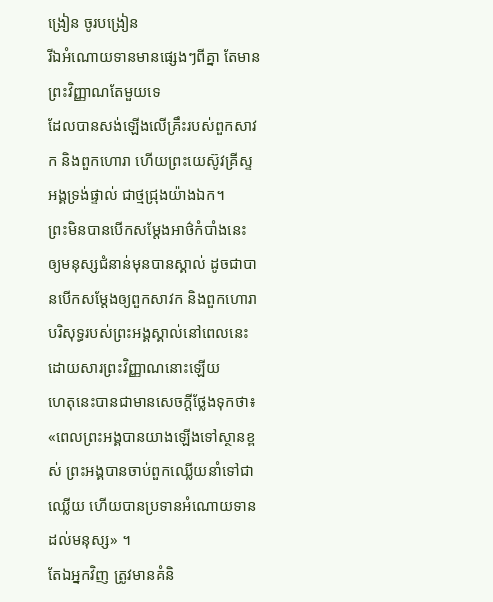ង្រៀន ចូរបង្រៀន
រីឯអំណោយទានមានផ្សេងៗពីគ្នា តែមានព្រះវិញ្ញាណតែមួយទេ
ដែលបានសង់ឡើងលើគ្រឹះរបស់ពួកសាវក និងពួកហោរា ហើយព្រះយេស៊ូវគ្រីស្ទអង្គទ្រង់ផ្ទាល់ ជាថ្មជ្រុងយ៉ាងឯក។
ព្រះមិនបានបើកសម្ដែងអាថ៌កំបាំងនេះ ឲ្យមនុស្សជំនាន់មុនបានស្គាល់ ដូចជាបានបើកសម្ដែងឲ្យពួកសាវក និងពួកហោរាបរិសុទ្ធរបស់ព្រះអង្គស្គាល់នៅពេលនេះ ដោយសារព្រះវិញ្ញាណនោះឡើយ
ហេតុនេះបានជាមានសេចក្ដីថ្លែងទុកថា៖ «ពេលព្រះអង្គបានយាងឡើងទៅស្ថានខ្ពស់ ព្រះអង្គបានចាប់ពួកឈ្លើយនាំទៅជាឈ្លើយ ហើយបានប្រទានអំណោយទានដល់មនុស្ស» ។
តែឯអ្នកវិញ ត្រូវមានគំនិ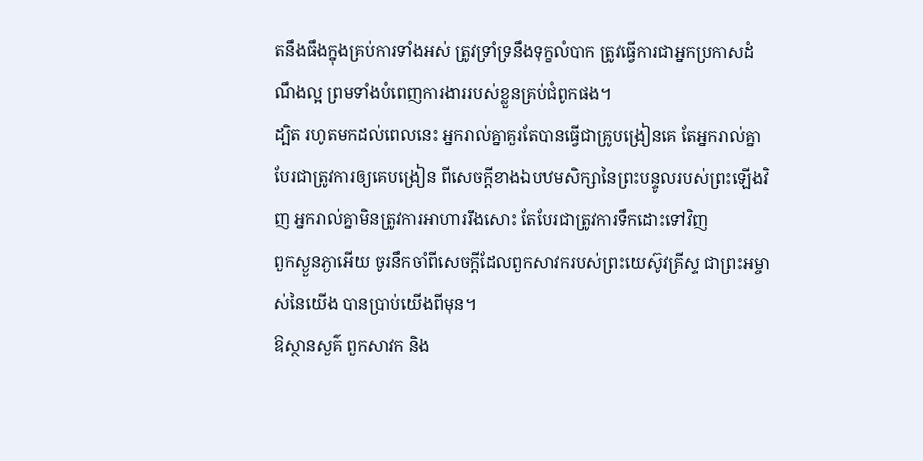តនឹងធឹងក្នុងគ្រប់ការទាំងអស់ ត្រូវទ្រាំទ្រនឹងទុក្ខលំបាក ត្រូវធ្វើការជាអ្នកប្រកាសដំណឹងល្អ ព្រមទាំងបំពេញការងាររបស់ខ្លួនគ្រប់ជំពូកផង។
ដ្បិត រហូតមកដល់ពេលនេះ អ្នករាល់គ្នាគួរតែបានធ្វើជាគ្រូបង្រៀនគេ តែអ្នករាល់គ្នាបែរជាត្រូវការឲ្យគេបង្រៀន ពីសេចក្ដីខាងឯបឋមសិក្សានៃព្រះបន្ទូលរបស់ព្រះឡើងវិញ អ្នករាល់គ្នាមិនត្រូវការអាហាររឹងសោះ តែបែរជាត្រូវការទឹកដោះទៅវិញ
ពួកស្ងួនភ្ងាអើយ ចូរនឹកចាំពីសេចក្ដីដែលពួកសាវករបស់ព្រះយេស៊ូវគ្រីស្ទ ជាព្រះអម្ចាស់នៃយើង បានប្រាប់យើងពីមុន។
ឱស្ថានសួគ៌ ពួកសាវក និង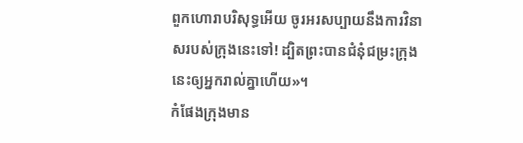ពួកហោរាបរិសុទ្ធអើយ ចូរអរសប្បាយនឹងការវិនាសរបស់ក្រុងនេះទៅ! ដ្បិតព្រះបានជំនុំជម្រះក្រុងនេះឲ្យអ្នករាល់គ្នាហើយ»។
កំផែងក្រុងមាន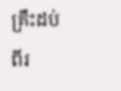គ្រឹះដប់ពីរ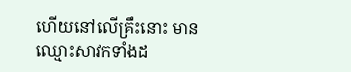ហើយនៅលើគ្រឹះនោះ មានឈ្មោះសាវកទាំងដ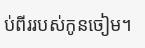ប់ពីររបស់កូនចៀម។